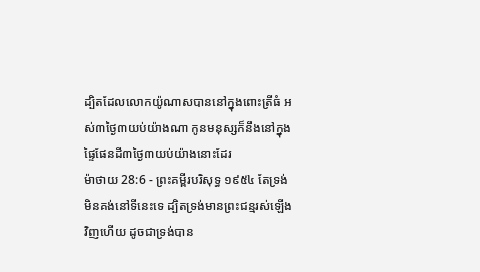ដ្បិតដែលលោកយ៉ូណាសបាននៅក្នុងពោះត្រីធំ អស់៣ថ្ងៃ៣យប់យ៉ាងណា កូនមនុស្សក៏នឹងនៅក្នុងផ្ទៃផែនដី៣ថ្ងៃ៣យប់យ៉ាងនោះដែរ
ម៉ាថាយ 28:6 - ព្រះគម្ពីរបរិសុទ្ធ ១៩៥៤ តែទ្រង់មិនគង់នៅទីនេះទេ ដ្បិតទ្រង់មានព្រះជន្មរស់ឡើងវិញហើយ ដូចជាទ្រង់បាន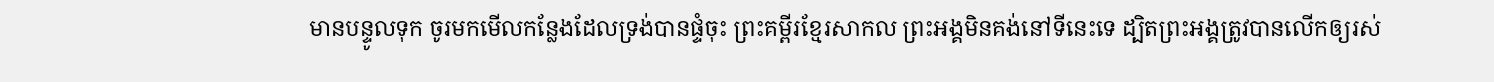មានបន្ទូលទុក ចូរមកមើលកន្លែងដែលទ្រង់បានផ្ទំចុះ ព្រះគម្ពីរខ្មែរសាកល ព្រះអង្គមិនគង់នៅទីនេះទេ ដ្បិតព្រះអង្គត្រូវបានលើកឲ្យរស់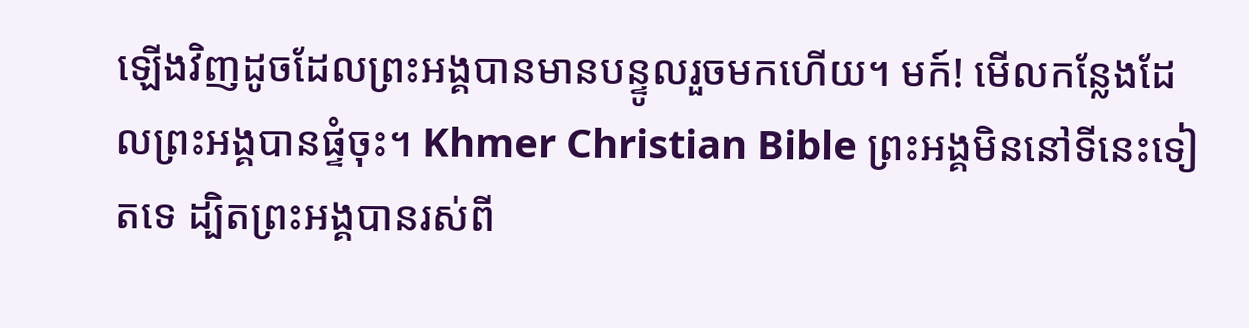ឡើងវិញដូចដែលព្រះអង្គបានមានបន្ទូលរួចមកហើយ។ មក៍! មើលកន្លែងដែលព្រះអង្គបានផ្ទំចុះ។ Khmer Christian Bible ព្រះអង្គមិននៅទីនេះទៀតទេ ដ្បិតព្រះអង្គបានរស់ពី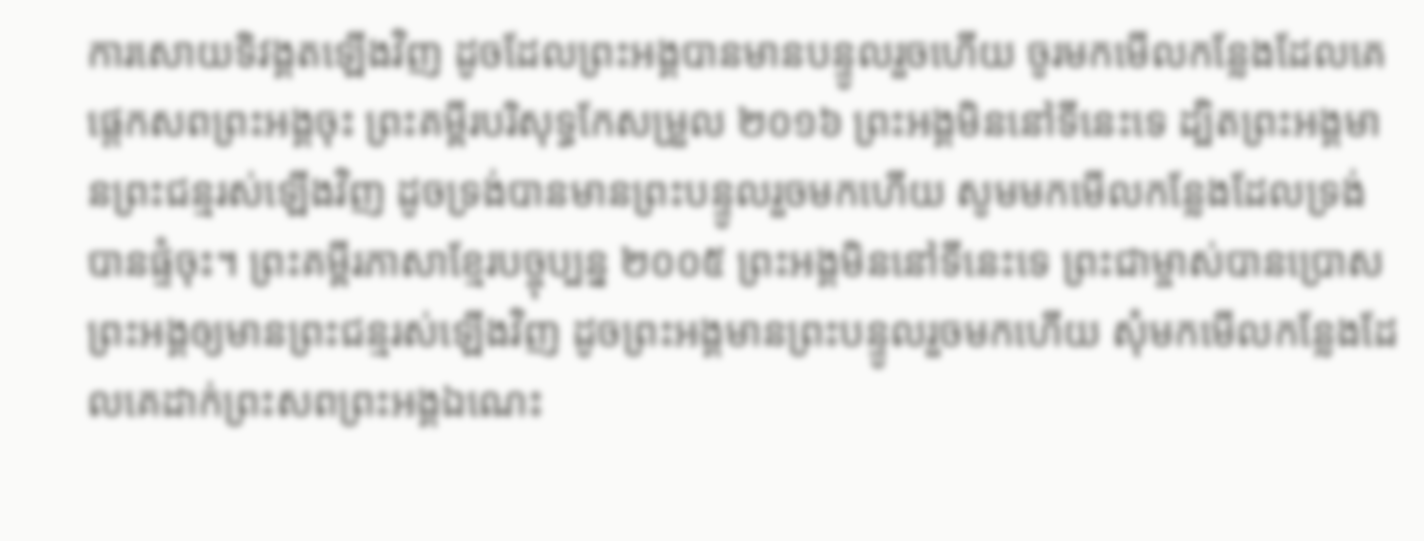ការសោយទិវង្គតឡើងវិញ ដូចដែលព្រះអង្គបានមានបន្ទូលរួចហើយ ចូរមកមើលកន្លែងដែលគេផ្ដេកសពព្រះអង្គចុះ ព្រះគម្ពីរបរិសុទ្ធកែសម្រួល ២០១៦ ព្រះអង្គមិននៅទីនេះទេ ដ្បិតព្រះអង្គមានព្រះជន្មរស់ឡើងវិញ ដូចទ្រង់បានមានព្រះបន្ទូលរួចមកហើយ សូមមកមើលកន្លែងដែលទ្រង់បានផ្ទំចុះ។ ព្រះគម្ពីរភាសាខ្មែរបច្ចុប្បន្ន ២០០៥ ព្រះអង្គមិននៅទីនេះទេ ព្រះជាម្ចាស់បានប្រោសព្រះអង្គឲ្យមានព្រះជន្មរស់ឡើងវិញ ដូចព្រះអង្គមានព្រះបន្ទូលរួចមកហើយ សុំមកមើលកន្លែងដែលគេដាក់ព្រះសពព្រះអង្គឯណេះ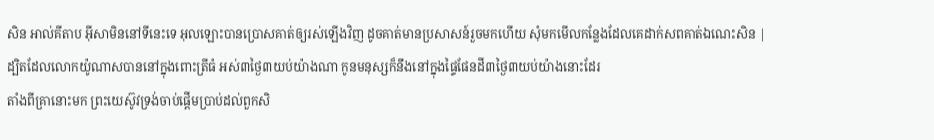សិន អាល់គីតាប អ៊ីសាមិននៅទីនេះទេ អុលឡោះបានប្រោសគាត់ឲ្យរស់ឡើងវិញ ដូចគាត់មានប្រសាសន៍រួចមកហើយ សុំមកមើលកន្លែងដែលគេដាក់សពគាត់ឯណេះសិន |
ដ្បិតដែលលោកយ៉ូណាសបាននៅក្នុងពោះត្រីធំ អស់៣ថ្ងៃ៣យប់យ៉ាងណា កូនមនុស្សក៏នឹងនៅក្នុងផ្ទៃផែនដី៣ថ្ងៃ៣យប់យ៉ាងនោះដែរ
តាំងពីគ្រានោះមក ព្រះយេស៊ូវទ្រង់ចាប់ផ្តើមប្រាប់ដល់ពួកសិ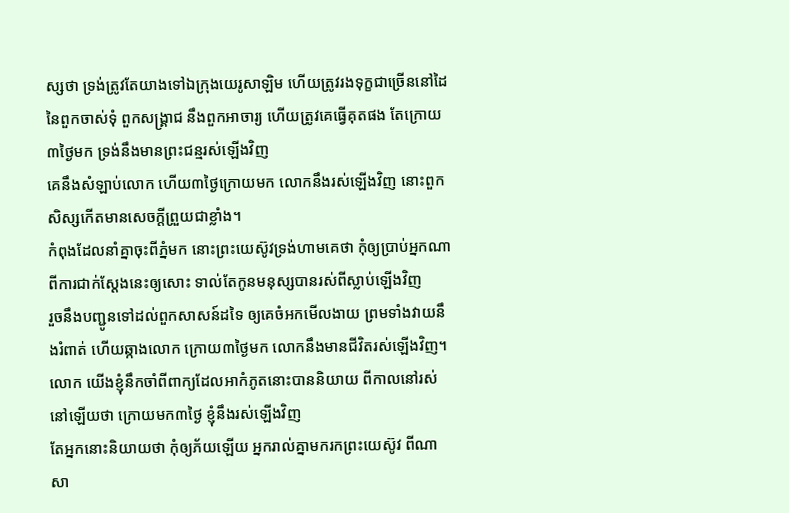ស្សថា ទ្រង់ត្រូវតែយាងទៅឯក្រុងយេរូសាឡិម ហើយត្រូវរងទុក្ខជាច្រើននៅដៃនៃពួកចាស់ទុំ ពួកសង្គ្រាជ នឹងពួកអាចារ្យ ហើយត្រូវគេធ្វើគុតផង តែក្រោយ៣ថ្ងៃមក ទ្រង់នឹងមានព្រះជន្មរស់ឡើងវិញ
គេនឹងសំឡាប់លោក ហើយ៣ថ្ងៃក្រោយមក លោកនឹងរស់ឡើងវិញ នោះពួកសិស្សកើតមានសេចក្ដីព្រួយជាខ្លាំង។
កំពុងដែលនាំគ្នាចុះពីភ្នំមក នោះព្រះយេស៊ូវទ្រង់ហាមគេថា កុំឲ្យប្រាប់អ្នកណាពីការជាក់ស្តែងនេះឲ្យសោះ ទាល់តែកូនមនុស្សបានរស់ពីស្លាប់ឡើងវិញ
រួចនឹងបញ្ជូនទៅដល់ពួកសាសន៍ដទៃ ឲ្យគេចំអកមើលងាយ ព្រមទាំងវាយនឹងរំពាត់ ហើយឆ្កាងលោក ក្រោយ៣ថ្ងៃមក លោកនឹងមានជីវិតរស់ឡើងវិញ។
លោក យើងខ្ញុំនឹកចាំពីពាក្យដែលអាកំភូតនោះបាននិយាយ ពីកាលនៅរស់នៅឡើយថា ក្រោយមក៣ថ្ងៃ ខ្ញុំនឹងរស់ឡើងវិញ
តែអ្នកនោះនិយាយថា កុំឲ្យភ័យឡើយ អ្នករាល់គ្នាមករកព្រះយេស៊ូវ ពីណាសា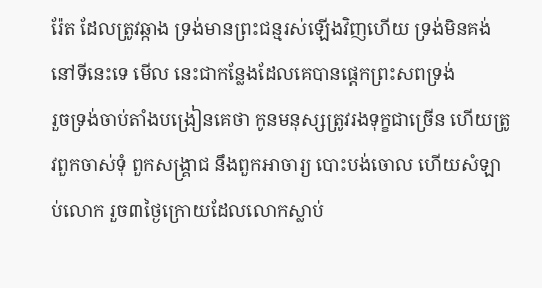រ៉ែត ដែលត្រូវឆ្កាង ទ្រង់មានព្រះជន្មរស់ឡើងវិញហើយ ទ្រង់មិនគង់នៅទីនេះទេ មើល នេះជាកន្លែងដែលគេបានផ្តេកព្រះសពទ្រង់
រួចទ្រង់ចាប់តាំងបង្រៀនគេថា កូនមនុស្សត្រូវរងទុក្ខជាច្រើន ហើយត្រូវពួកចាស់ទុំ ពួកសង្គ្រាជ នឹងពួកអាចារ្យ បោះបង់ចោល ហើយសំឡាប់លោក រួច៣ថ្ងៃក្រោយដែលលោកស្លាប់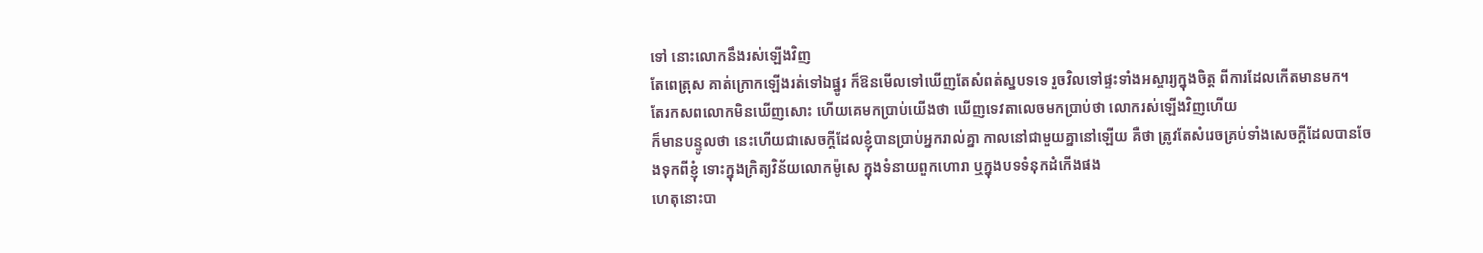ទៅ នោះលោកនឹងរស់ឡើងវិញ
តែពេត្រុស គាត់ក្រោកឡើងរត់ទៅឯផ្នូរ ក៏ឱនមើលទៅឃើញតែសំពត់ស្នបទទេ រួចវិលទៅផ្ទះទាំងអស្ចារ្យក្នុងចិត្ត ពីការដែលកើតមានមក។
តែរកសពលោកមិនឃើញសោះ ហើយគេមកប្រាប់យើងថា ឃើញទេវតាលេចមកប្រាប់ថា លោករស់ឡើងវិញហើយ
ក៏មានបន្ទូលថា នេះហើយជាសេចក្ដីដែលខ្ញុំបានប្រាប់អ្នករាល់គ្នា កាលនៅជាមួយគ្នានៅឡើយ គឺថា ត្រូវតែសំរេចគ្រប់ទាំងសេចក្ដីដែលបានចែងទុកពីខ្ញុំ ទោះក្នុងក្រិត្យវិន័យលោកម៉ូសេ ក្នុងទំនាយពួកហោរា ឬក្នុងបទទំនុកដំកើងផង
ហេតុនោះបា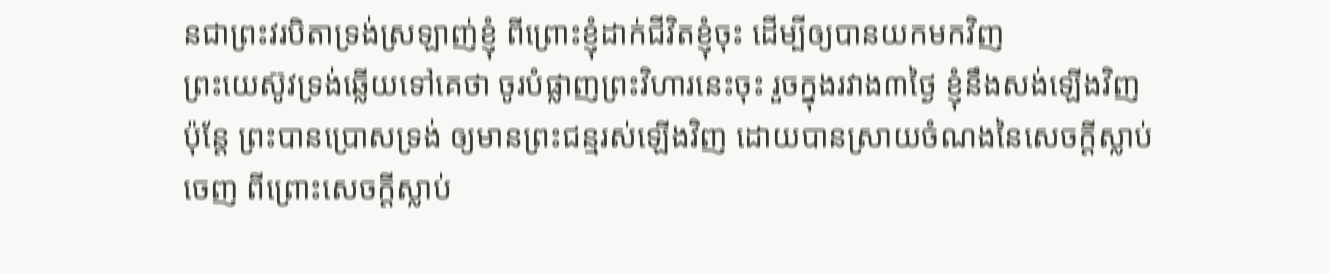នជាព្រះវរបិតាទ្រង់ស្រឡាញ់ខ្ញុំ ពីព្រោះខ្ញុំដាក់ជីវិតខ្ញុំចុះ ដើម្បីឲ្យបានយកមកវិញ
ព្រះយេស៊ូវទ្រង់ឆ្លើយទៅគេថា ចូរបំផ្លាញព្រះវិហារនេះចុះ រួចក្នុងរវាង៣ថ្ងៃ ខ្ញុំនឹងសង់ឡើងវិញ
ប៉ុន្តែ ព្រះបានប្រោសទ្រង់ ឲ្យមានព្រះជន្មរស់ឡើងវិញ ដោយបានស្រាយចំណងនៃសេចក្ដីស្លាប់ចេញ ពីព្រោះសេចក្ដីស្លាប់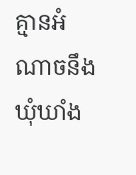គ្មានអំណាចនឹងឃុំឃាំង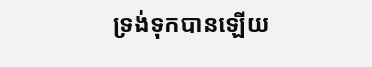ទ្រង់ទុកបានឡើយ